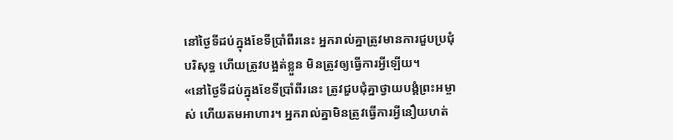នៅថ្ងៃទីដប់ក្នុងខែទីប្រាំពីរនេះ អ្នករាល់គ្នាត្រូវមានការជួបប្រជុំបរិសុទ្ធ ហើយត្រូវបង្អត់ខ្លួន មិនត្រូវឲ្យធ្វើការអ្វីឡើយ។
«នៅថ្ងៃទីដប់ក្នុងខែទីប្រាំពីរនេះ ត្រូវជួបជុំគ្នាថ្វាយបង្គំព្រះអម្ចាស់ ហើយតមអាហារ។ អ្នករាល់គ្នាមិនត្រូវធ្វើការអ្វីនឿយហត់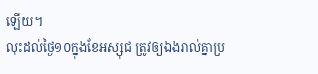ឡើយ។
លុះដល់ថ្ងៃ១០ក្នុងខែអស្សុជ ត្រូវឲ្យឯងរាល់គ្នាប្រ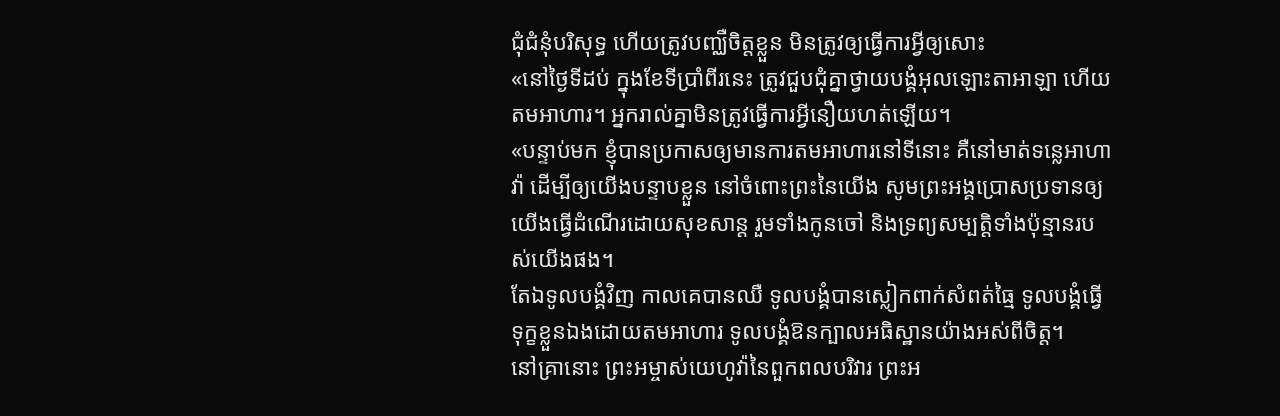ជុំជំនុំបរិសុទ្ធ ហើយត្រូវបញ្ឈឺចិត្តខ្លួន មិនត្រូវឲ្យធ្វើការអ្វីឲ្យសោះ
«នៅថ្ងៃទីដប់ ក្នុងខែទីប្រាំពីរនេះ ត្រូវជួបជុំគ្នាថ្វាយបង្គំអុលឡោះតាអាឡា ហើយតមអាហារ។ អ្នករាល់គ្នាមិនត្រូវធ្វើការអ្វីនឿយហត់ឡើយ។
«បន្ទាប់មក ខ្ញុំបានប្រកាសឲ្យមានការតមអាហារនៅទីនោះ គឺនៅមាត់ទន្លេអាហាវ៉ា ដើម្បីឲ្យយើងបន្ទាបខ្លួន នៅចំពោះព្រះនៃយើង សូមព្រះអង្គប្រោសប្រទានឲ្យយើងធ្វើដំណើរដោយសុខសាន្ត រួមទាំងកូនចៅ និងទ្រព្យសម្បត្តិទាំងប៉ុន្មានរបស់យើងផង។
តែឯទូលបង្គំវិញ កាលគេបានឈឺ ទូលបង្គំបានស្លៀកពាក់សំពត់ធ្មៃ ទូលបង្គំធ្វើទុក្ខខ្លួនឯងដោយតមអាហារ ទូលបង្គំឱនក្បាលអធិស្ឋានយ៉ាងអស់ពីចិត្ត។
នៅគ្រានោះ ព្រះអម្ចាស់យេហូវ៉ានៃពួកពលបរិវារ ព្រះអ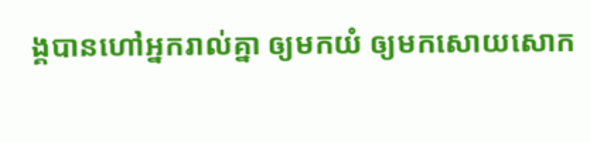ង្គបានហៅអ្នករាល់គ្នា ឲ្យមកយំ ឲ្យមកសោយសោក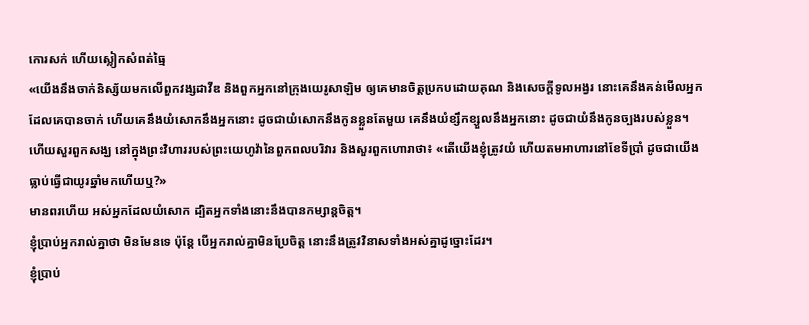កោរសក់ ហើយស្លៀកសំពត់ធ្មៃ
«យើងនឹងចាក់និស្ស័យមកលើពួកវង្សដាវីឌ និងពួកអ្នកនៅក្រុងយេរូសាឡិម ឲ្យគេមានចិត្តប្រកបដោយគុណ និងសេចក្ដីទូលអង្វរ នោះគេនឹងគន់មើលអ្នក ដែលគេបានចាក់ ហើយគេនឹងយំសោកនឹងអ្នកនោះ ដូចជាយំសោកនឹងកូនខ្លួនតែមួយ គេនឹងយំខ្សឹកខ្សួលនឹងអ្នកនោះ ដូចជាយំនឹងកូនច្បងរបស់ខ្លួន។
ហើយសួរពួកសង្ឃ នៅក្នុងព្រះវិហាររបស់ព្រះយេហូវ៉ានៃពួកពលបរិវារ និងសួរពួកហោរាថា៖ «តើយើងខ្ញុំត្រូវយំ ហើយតមអាហារនៅខែទីប្រាំ ដូចជាយើងធ្លាប់ធ្វើជាយូរឆ្នាំមកហើយឬ?»
មានពរហើយ អស់អ្នកដែលយំសោក ដ្បិតអ្នកទាំងនោះនឹងបានកម្សាន្តចិត្ត។
ខ្ញុំប្រាប់អ្នករាល់គ្នាថា មិនមែនទេ ប៉ុន្តែ បើអ្នករាល់គ្នាមិនប្រែចិត្ត នោះនឹងត្រូវវិនាសទាំងអស់គ្នាដូច្នោះដែរ។
ខ្ញុំប្រាប់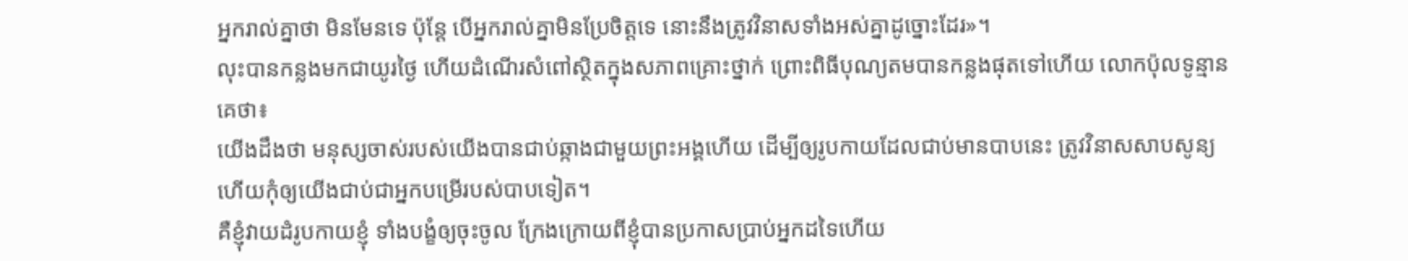អ្នករាល់គ្នាថា មិនមែនទេ ប៉ុន្តែ បើអ្នករាល់គ្នាមិនប្រែចិត្តទេ នោះនឹងត្រូវវិនាសទាំងអស់គ្នាដូច្នោះដែរ»។
លុះបានកន្លងមកជាយូរថ្ងៃ ហើយដំណើរសំពៅស្ថិតក្នុងសភាពគ្រោះថ្នាក់ ព្រោះពិធីបុណ្យតមបានកន្លងផុតទៅហើយ លោកប៉ុលទូន្មានគេថា៖
យើងដឹងថា មនុស្សចាស់របស់យើងបានជាប់ឆ្កាងជាមួយព្រះអង្គហើយ ដើម្បីឲ្យរូបកាយដែលជាប់មានបាបនេះ ត្រូវវិនាសសាបសូន្យ ហើយកុំឲ្យយើងជាប់ជាអ្នកបម្រើរបស់បាបទៀត។
គឺខ្ញុំវាយដំរូបកាយខ្ញុំ ទាំងបង្ខំឲ្យចុះចូល ក្រែងក្រោយពីខ្ញុំបានប្រកាសប្រាប់អ្នកដទៃហើយ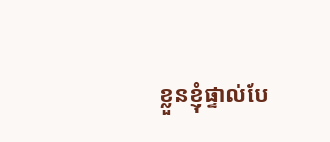ខ្លួនខ្ញុំផ្ទាល់បែ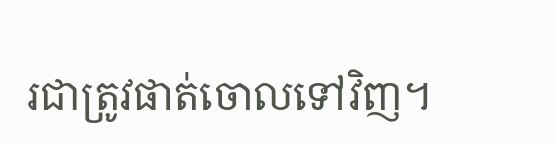រជាត្រូវផាត់ចោលទៅវិញ។